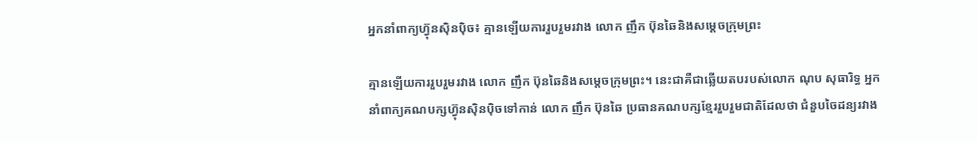អ្នកនាំពាក្យហ្វ៊ុនស៊ិនប៉ិច៖ គ្មានឡើយការរួបរួមរវាង លោក ញឹក ប៊ុនឆៃនិងសម្ដេចក្រុមព្រះ

គ្មានឡើយការរួបរួមរវាង លោក ញឹក ប៊ុនឆៃនិងសម្ដេចក្រុមព្រះ។ នេះជាគឺជាឆ្លើយតបរបស់លោក ណុប សុធារិទ្ធ អ្នកនាំពាក្យគណបក្សហ៊្វុនស៊ិនប៉ិចទៅកាន់ លោក ញឹក ប៊ុនឆៃ ប្រធានគណបក្សខ្មែររួបរួមជាតិដែលថា ជំនួបចៃដន្យរវាង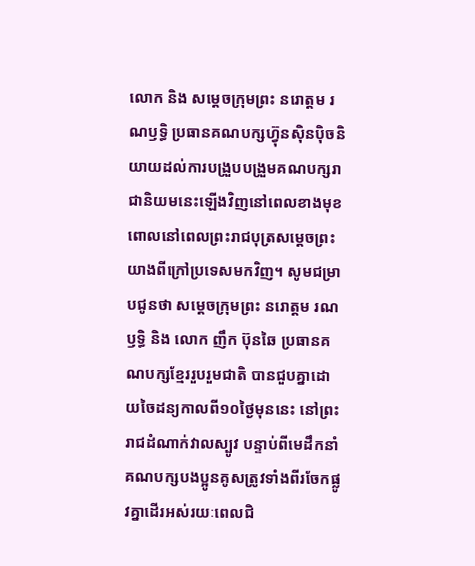លោក និង សម្តេចក្រុមព្រះ នរោត្តម រណឫទ្ធិ ប្រធានគណបក្សហ្វ៊ុនស៊ិនប៉ិចនិយាយដល់ការបង្រួបបង្រួមគណបក្សរាជានិយមនេះឡើងវិញនៅពេលខាងមុខ ពោលនៅពេលព្រះរាជបុត្រសម្តេចព្រះយាងពីក្រៅប្រទេសមកវិញ។ សូមជម្រាបជូនថា សម្តេចក្រុមព្រះ នរោត្តម រណឫទ្ធិ និង លោក ញឹក ប៊ុនឆៃ ប្រធានគណបក្សខ្មែររួបរួមជាតិ បានជួបគ្នាដោយចៃដន្យកាលពី១០ថ្ងៃមុននេះ នៅព្រះរាជដំណាក់វាលស្បូវ បន្ទាប់ពីមេដឹកនាំគណបក្សបងប្អូនគូសត្រូវទាំងពីរចែកផ្លូវគ្នាដើរអស់រយៈពេលជិ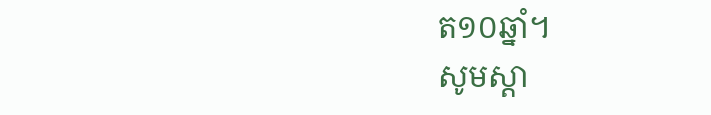ត១០ឆ្នាំ។
សូមស្ដា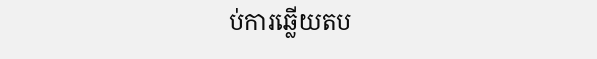ប់ការឆ្លើយតប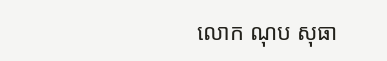លោក ណុប សុធា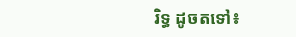រិទ្ធ ដូចតទៅ៖